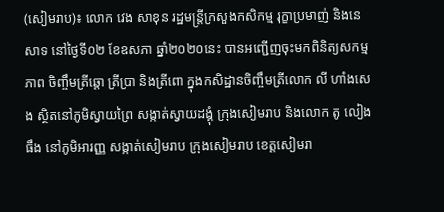(សៀមរាប)៖ លោក វេង សាខុន រដ្ឋមន្ត្រីក្រសួងកសិកម្ម រុក្ខាប្រមាញ់ និងនេសាទ នៅថ្ងៃទី០២ ខែឧសភា ឆ្នាំ២០២០នេះ បានអញ្ជើញចុះមកពិនិត្យសកម្មភាព ចិញ្ចឹមត្រីឆ្តោ ត្រីប្រា និងត្រីពោ ក្នុងកសិដ្ឋានចិញ្ចឹមត្រីលោក លី ហាំងសេង ស្ថិតនៅភូមិស្វាយព្រៃ សង្កាត់ស្វាយដង្គុំ ក្រុងសៀមរាប និងលោក តូ លៀងធឹង នៅភូមិអារញ្ញ សង្កាត់សៀមរាប ក្រុងសៀមរាប ខេត្តសៀមរា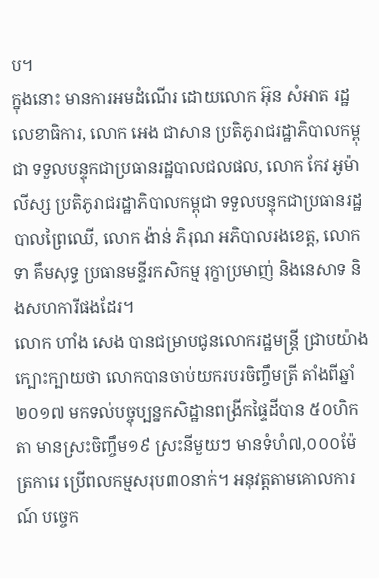ប។
ក្នុងនោះ មានការអមដំណើរ ដោយលោក អ៊ុន សំអាត រដ្ឋលេខាធិការ, លោក អេង ជាសាន ប្រតិភូរាជរដ្ឋាភិបាលកម្ពុជា ទទួលបន្ទុកជាប្រធានរដ្ឋបាលជលផល, លោក កែវ អូម៉ាលីស្ស ប្រតិភូរាជរដ្ឋាភិបាលកម្ពុជា ទទួលបន្ទុកជាប្រធានរដ្ឋបាលព្រៃឈើ, លោក ង៉ាន់ ភិរុណ អភិបាលរងខេត្ត, លោក ទា គឹមសុទ្ធ ប្រធានមន្ទីរកសិកម្ម រុក្ខាប្រមាញ់ និងនេសាទ និងសហការីផងដែរ។
លោក ហាំង សេង បានជម្រាបជូនលោករដ្ឋមន្រ្តី ជ្រាបយ៉ាងក្បោះក្បាយថា លោកបានចាប់យករបរចិញ្ចឹមត្រី តាំងពីឆ្នាំ២០១៧ មកទល់បច្ចុប្បន្នកសិដ្ឋានពង្រីកផ្ទៃដីបាន ៥០ហិកតា មានស្រះចិញ្ចឹម១៩ ស្រះនីមួយៗ មានទំហំ៧,០០០ម៉ែត្រការេ ប្រើពលកម្មសរុប៣០នាក់។ អនុវត្តតាមគោលការណ៍ បច្ចេក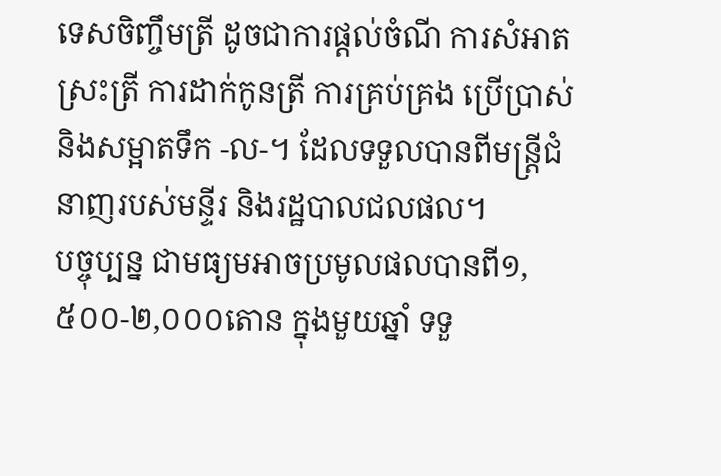ទេសចិញ្ចឹមត្រី ដូចជាការផ្តល់ចំណី ការសំអាតស្រះត្រី ការដាក់កូនត្រី ការគ្រប់គ្រង ប្រើប្រាស់ និងសម្អាតទឹក -ល-។ ដែលទទួលបានពីមន្រ្តីជំនាញរបស់មន្ទីរ និងរដ្ឋបាលជលផល។
បច្ចុប្បន្ន ជាមធ្យមអាចប្រមូលផលបានពី១,៥០០-២,០០០តោន ក្នុងមួយឆ្នាំ ទទួ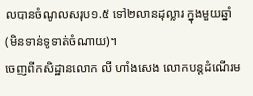លបានចំណូលសរុប១.៥ ទៅ២លានដុល្លារ ក្នុងមួយឆ្នាំ (មិនទាន់ទូទាត់ចំណាយ)។
ចេញពីកសិដ្ឋានលោក លី ហាំងសេង លោកបន្តដំណើរម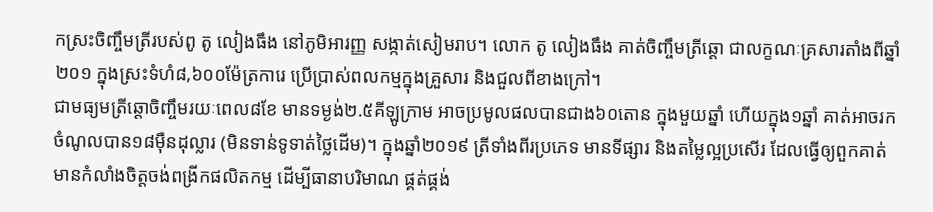កស្រះចិញ្ចឹមត្រីរបស់ពូ តូ លៀងធឹង នៅភូមិអារញ្ញ សង្កាត់សៀមរាប។ លោក តូ លៀងធឹង គាត់ចិញ្ចឹមត្រីឆ្តោ ជាលក្ខណៈគ្រសារតាំងពីឆ្នាំ២០១ ក្នុងស្រះទំហំ៨,៦០០ម៉ែត្រការេ ប្រើប្រាស់ពលកម្មក្នុងគ្រួសារ និងជួលពីខាងក្រៅ។
ជាមធ្យមត្រីឆ្តោចិញ្ចឹមរយៈពេល៨ខែ មានទម្ងង់២.៥គីឡូក្រាម អាចប្រមូលផលបានជាង៦០តោន ក្នុងមួយឆ្នាំ ហើយក្នុង១ឆ្នាំ គាត់អាចរកចំណូលបាន១៨ម៉ឺនដុល្លារ (មិនទាន់ទូទាត់ថ្លៃដើម)។ ក្នុងឆ្នាំ២០១៩ ត្រីទាំងពីរប្រភេទ មានទីផ្សារ និងតម្លៃល្អប្រសើរ ដែលធ្វើឲ្យពួកគាត់ មានកំលាំងចិត្តចង់ពង្រីកផលិតកម្ម ដើម្បីធានាបរិមាណ ផ្គត់ផ្គង់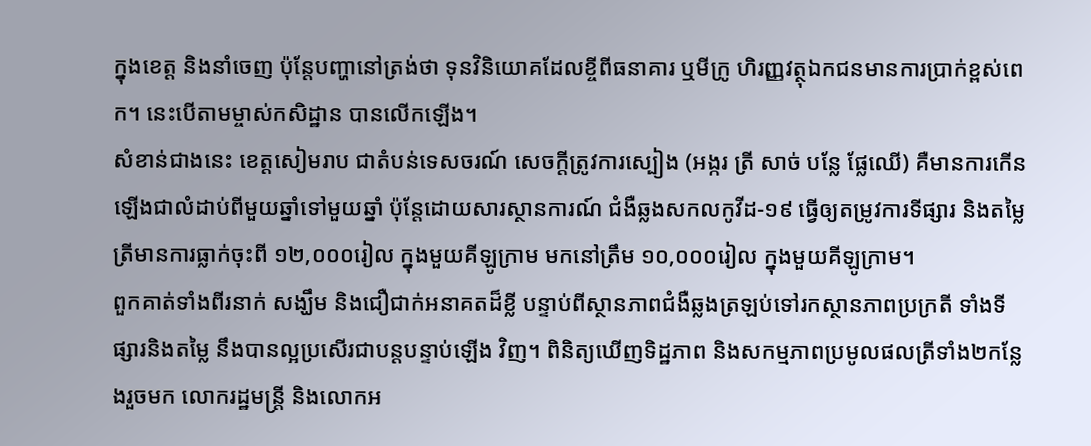ក្នុងខេត្ត និងនាំចេញ ប៉ុន្តែបញ្ហានៅត្រង់ថា ទុនវិនិយោគដែលខ្ចីពីធនាគារ ឬមីក្រូ ហិរញ្ញវត្ថុឯកជនមានការប្រាក់ខ្ពស់ពេក។ នេះបើតាមម្ចាស់កសិដ្ឋាន បានលើកឡើង។
សំខាន់ជាងនេះ ខេត្តសៀមរាប ជាតំបន់ទេសចរណ៍ សេចក្តីត្រូវការស្បៀង (អង្ករ ត្រី សាច់ បន្លែ ផ្លែឈើ) គឺមានការកើនឡើងជាលំដាប់ពីមួយឆ្នាំទៅមួយឆ្នាំ ប៉ុន្តែដោយសារស្ថានការណ៍ ជំងឺឆ្លងសកលកូវីដ-១៩ ធ្វើឲ្យតម្រូវការទីផ្សារ និងតម្លៃត្រីមានការធ្លាក់ចុះពី ១២,០០០រៀល ក្នុងមួយគីឡូក្រាម មកនៅត្រឹម ១០,០០០រៀល ក្នុងមួយគីឡូក្រាម។
ពួកគាត់ទាំងពីរនាក់ សង្ឃឹម និងជឿជាក់អនាគតដ៏ខ្លី បន្ទាប់ពីស្ថានភាពជំងឺឆ្លងត្រឡប់ទៅរកស្ថានភាពប្រក្រតី ទាំងទីផ្សារនិងតម្លៃ នឹងបានល្អប្រសើរជាបន្តបន្ទាប់ឡើង វិញ។ ពិនិត្យឃើញទិដ្ឋភាព និងសកម្មភាពប្រមូលផលត្រីទាំង២កន្លែងរួចមក លោករដ្ឋមន្រ្តី និងលោកអ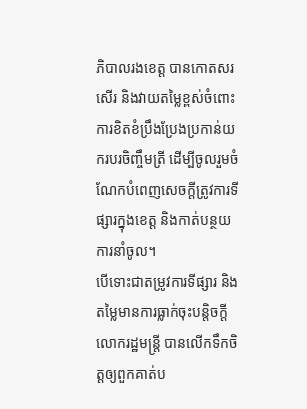ភិបាលរងខេត្ត បានកោតសរសើរ និងវាយតម្លៃខ្ពស់ចំពោះ ការខិតខំប្រឹងប្រែងប្រកាន់យករបរចិញ្ចឹមត្រី ដើម្បីចូលរួមចំណែកបំពេញសេចក្តីត្រូវការទីផ្សារក្នុងខេត្ត និងកាត់បន្ថយការនាំចូល។
បើទោះជាតម្រូវការទីផ្សារ និងតម្លៃមានការធ្លាក់ចុះបន្តិចក្តី លោករដ្ឋមន្ត្រី បានលើកទឹកចិត្តឲ្យពួកគាត់ប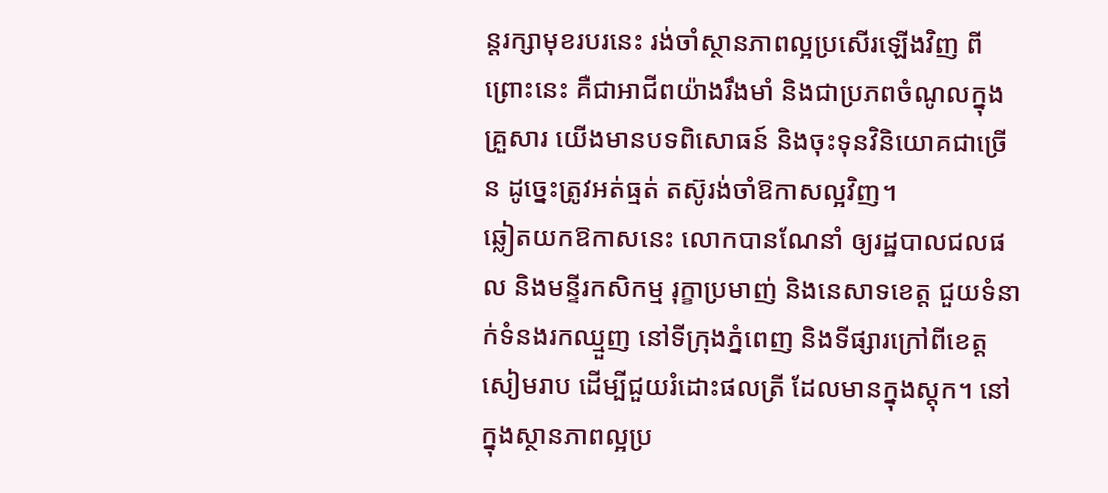ន្តរក្សាមុខរបរនេះ រង់ចាំស្ថានភាពល្អប្រសើរឡើងវិញ ពីព្រោះនេះ គឺជាអាជីពយ៉ាងរឹងមាំ និងជាប្រភពចំណូលក្នុងគ្រួសារ យើងមានបទពិសោធន៍ និងចុះទុនវិនិយោគជាច្រើន ដូច្នេះត្រូវអត់ធ្មត់ តស៊ូរង់ចាំឱកាសល្អវិញ។
ឆ្លៀតយកឱកាសនេះ លោកបានណែនាំ ឲ្យរដ្ឋបាលជលផល និងមន្ទីរកសិកម្ម រុក្ខាប្រមាញ់ និងនេសាទខេត្ត ជួយទំនាក់ទំនងរកឈ្មួញ នៅទីក្រុងភ្នំពេញ និងទីផ្សារក្រៅពីខេត្តសៀមរាប ដើម្បីជួយរំដោះផលត្រី ដែលមានក្នុងស្តុក។ នៅក្នុងស្ថានភាពល្អប្រ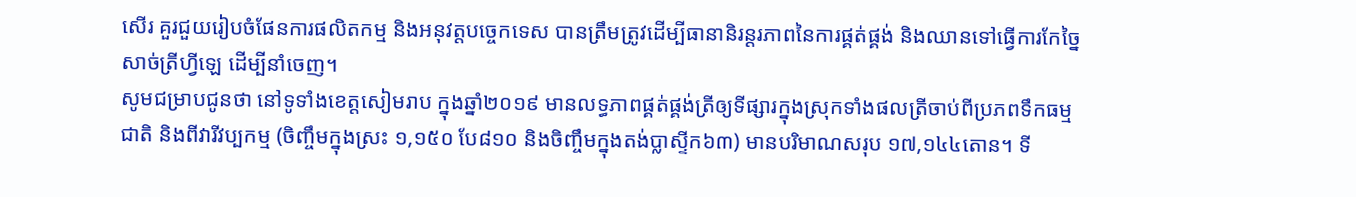សើរ គួរជួយរៀបចំផែនការផលិតកម្ម និងអនុវត្តបច្ចេកទេស បានត្រឹមត្រូវដើម្បីធានានិរន្តរភាពនៃការផ្គត់ផ្គង់ និងឈានទៅធ្វើការកែច្នៃសាច់ត្រីហ្វីឡេ ដើម្បីនាំចេញ។
សូមជម្រាបជូនថា នៅទូទាំងខេត្តសៀមរាប ក្នុងឆ្នាំ២០១៩ មានលទ្ធភាពផ្គត់ផ្គង់ត្រីឲ្យទីផ្សារក្នុងស្រុកទាំងផលត្រីចាប់ពីប្រភពទឹកធម្មជាតិ និងពីវារីវប្បកម្ម (ចិញ្ចឹមក្នុងស្រះ ១,១៥០ បែ៨១០ និងចិញ្ចឹមក្នុងតង់ប្លាស្ទីក៦៣) មានបរិមាណសរុប ១៧,១៤៤តោន។ ទី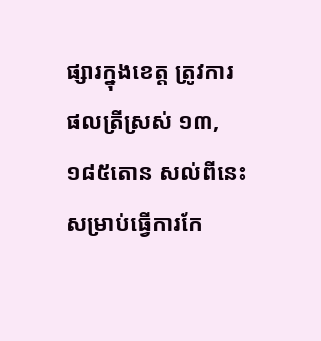ផ្សារក្នុងខេត្ត ត្រូវការផលត្រីស្រស់ ១៣,១៨៥តោន សល់ពីនេះ សម្រាប់ធ្វើការកែ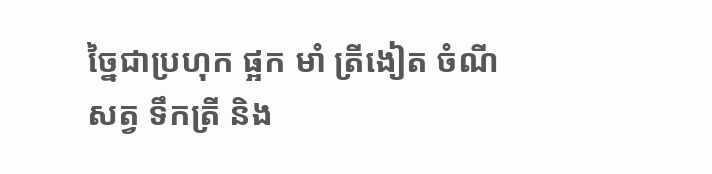ច្នៃជាប្រហុក ផ្អក មាំ ត្រីងៀត ចំណីសត្វ ទឹកត្រី និង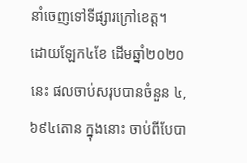នាំចេញទៅទីផ្សារក្រៅខេត្ត។
ដោយឡែក៤ខែ ដើមឆ្នាំ២០២០នេះ ផលចាប់សរុបបានចំនួន ៤,៦៩៤តោន ក្នុងនោះ ចាប់ពីបែបា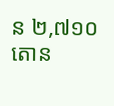ន ២,៧១០តោន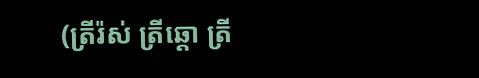(ត្រីរ៉ស់ ត្រីឆ្តោ ត្រី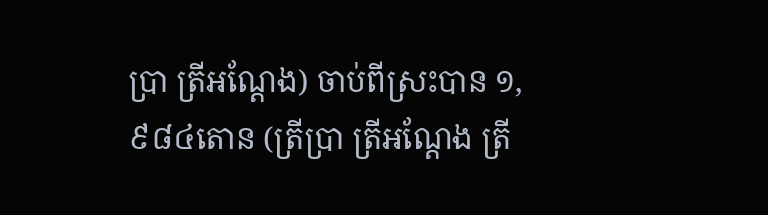ប្រា ត្រីអណ្តែង) ចាប់ពីស្រះបាន ១,៩៨៤តោន (ត្រីប្រា ត្រីអណ្តែង ត្រី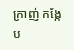ក្រាញ់ កង្កែប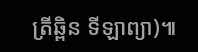ត្រីឆ្ពិន ទីឡាព្យា)៕